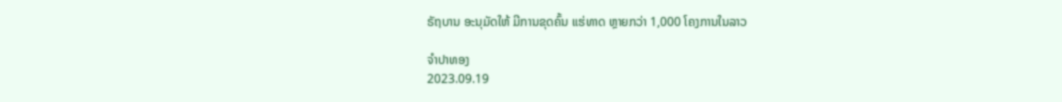ຣັຖບານ ອະນຸມັດໃຫ້ ມີການຂຸດຄົ້ນ ແຮ່ທາດ ຫຼາຍກວ່າ 1,000 ໂຄງການໃນລາວ

ຈຳປາທອງ
2023.09.19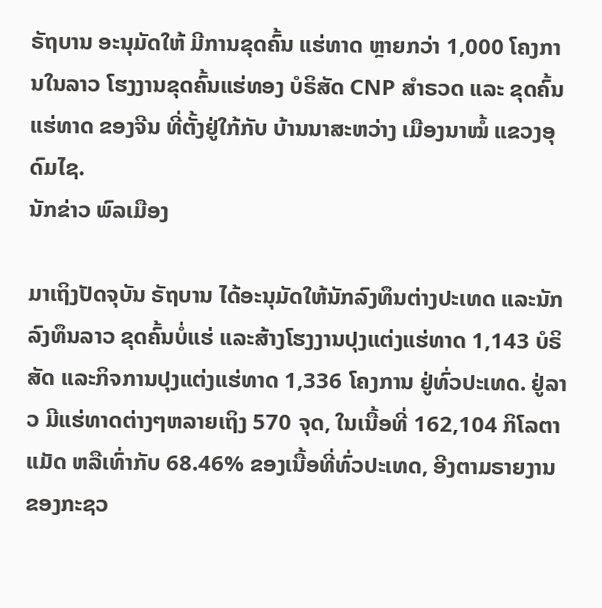ຣັຖບານ ອະນຸມັດໃຫ້ ມີການຂຸດຄົ້ນ ແຮ່ທາດ ຫຼາຍກວ່າ 1,000 ໂຄງການໃນລາວ ໂຮງງານຂຸດຄົ້ນແຮ່ທອງ ບໍຣິສັດ CNP ສຳຣວດ ແລະ ຂຸດຄົ້ນແຮ່ທາດ ຂອງຈີນ ທີ່ຕັ້ງຢູ່ໃກ້ກັບ ບ້ານນາສະຫວ່າງ ເມືອງນາໝໍ້ ແຂວງອຸດົມໄຊ.
ນັກຂ່າວ ພົລເມືອງ

ມາເຖິງປັດຈຸບັນ ຣັຖບານ ໄດ້ອະນຸມັດໃຫ້ນັກລົງທຶນຕ່າງປະເທດ ແລະນັກລົງທຶນລາວ ຂຸດຄົ້ນບໍ່ແຮ່ ແລະສ້າງໂຮງງານປຸງແຕ່ງແຮ່ທາດ 1,143 ບໍຣິສັດ ແລະກິຈການປຸງແຕ່ງແຮ່ທາດ 1,336 ໂຄງການ ຢູ່ທົ່ວປະເທດ. ຢູ່ລາວ ມີແຮ່ທາດຕ່າງໆຫລາຍເຖິງ 570 ຈຸດ, ໃນເນື້ອທີ່ 162,104 ກິໂລຕາແມັດ ຫລືເທົ່າກັບ 68.46% ຂອງເນື້ອທີ່ທົ່ວປະເທດ, ອີງຕາມຣາຍງານ ຂອງກະຊວ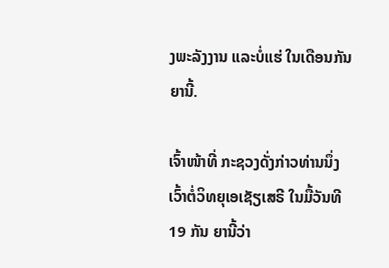ງພະລັງງານ ແລະບໍ່ແຮ່ ໃນເດືອນກັນຍານີ້.

ເຈົ້າໜ້າທີ່ ກະຊວງດັ່ງກ່າວທ່ານນຶ່ງ ເວົ້າຕໍ່ວິທຍຸເອເຊັຽເສຣີ ໃນມື້ວັນທີ 19 ກັນ ຍານີ້ວ່າ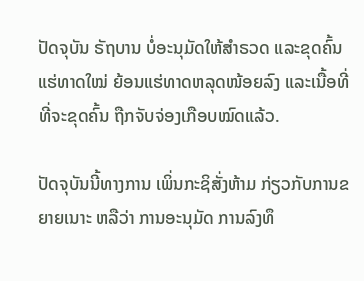ປັດຈຸບັນ ຣັຖບານ ບໍ່ອະນຸມັດໃຫ້ສໍາຣວດ ແລະຂຸດຄົ້ນແຮ່ທາດໃໝ່ ຍ້ອນແຮ່ທາດຫລຸດໜ້ອຍລົງ ແລະເນື້ອທີ່ ທີ່ຈະຂຸດຄົ້ນ ຖືກຈັບຈ່ອງເກືອບໝົດແລ້ວ.

ປັດຈຸບັນນີ້ທາງການ ເພິ່ນກະຊິສັ່ງຫ້າມ ກ່ຽວກັບການຂຍາຍເນາະ ຫລືວ່າ ການອະນຸມັດ ການລົງທຶ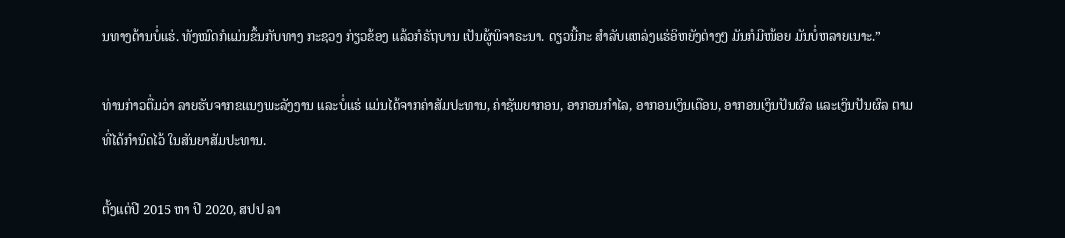ນທາງດ້ານບໍ່ແຮ່. ທັງໝົດກໍແມ່ນຂຶ້ນກັບທາງ ກະຊວງ ກ່ຽວຂ້ອງ ແລ້ວກໍຣັຖບານ ເປັນຜູ້ພິຈາຣະນາ. ດຽວນີ້ກະ ສໍາລັບແຫລ່ງແຮ່ອິຫຍັງຕ່າງໆ ມັນກໍມີໜ້ອຍ ມັນບໍ່ຫລາຍເນາະ.”

ທ່ານກ່າວຕື່ມວ່າ ລາຍຮັບຈາກຂແນງພະລັງງານ ແລະບໍ່ແຮ່ ແມ່ນໄດ້ຈາກຄ່າສັມປະທານ, ຄ່າຊັພຍາກອນ, ອາກອນກໍາໄລ, ອາກອນເງິນເດືອນ, ອາກອນເງິນປັນຜົລ ແລະເງິນປັນຜົລ ຕາມທີ່ໄດ້ກໍານົດໄວ້ ໃນສັນຍາສັມປະທານ.

ຕັ້ງແຕ່ປີ 2015 ຫາ ປີ 2020, ສປປ ລາ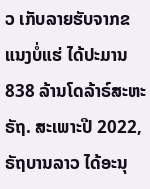ວ ເກັບລາຍຮັບຈາກຂແນງບໍ່ແຮ່ ໄດ້ປະມານ 838 ລ້ານໂດລ້າຣ໌ສະຫະຣັຖ. ສະເພາະປີ 2022, ຣັຖບານລາວ ໄດ້ອະນຸ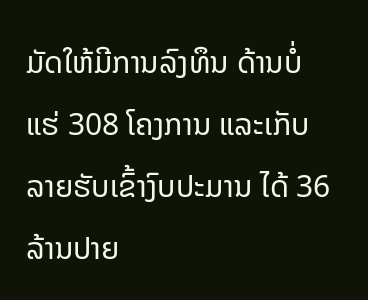ມັດໃຫ້ມີການລົງທຶນ ດ້ານບໍ່ແຮ່ 308 ໂຄງການ ແລະເກັບລາຍຮັບເຂົ້າງົບປະມານ ໄດ້ 36 ລ້ານປາຍ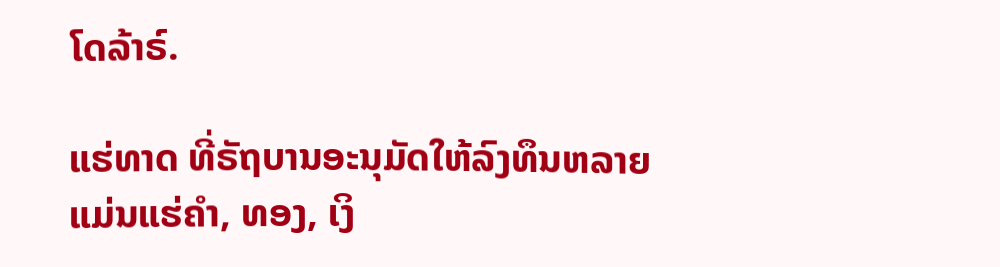ໂດລ້າຣ໌.

ແຮ່ທາດ ທີ່ຣັຖບານອະນຸມັດໃຫ້ລົງທຶນຫລາຍ ແມ່ນແຮ່ຄໍາ, ທອງ, ເງິ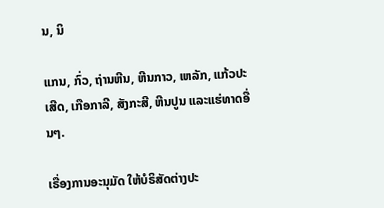ນ, ນິ

ແກນ, ກົ່ວ, ຖ່ານຫີນ, ຫີນກາວ, ເຫລັກ, ແກ້ວປະເສີດ, ເກືອກາລີ, ສັງກະສີ, ຫີນປູນ ແລະແຮ່ທາດອື່ນໆ.

ເຣື່ອງການອະນຸມັດ ໃຫ້ບໍຣິສັດຕ່າງປະ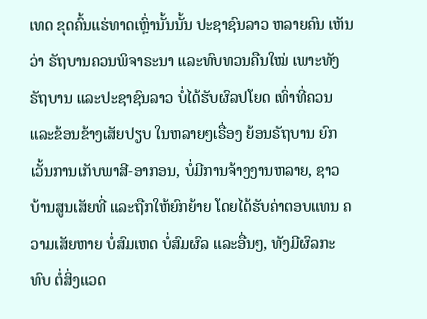ເທດ ຂຸດຄົ້ນແຮ່ທາດເຫຼົ່ານັ້ນນັ້ນ ປະຊາຊົນລາວ ຫລາຍຄົນ ເຫັນວ່າ ຣັຖບານຄວນພິຈາຣະນາ ແລະທົບທວນຄືນໃໝ່ ເພາະທັງຣັຖບານ ແລະປະຊາຊົນລາວ ບໍ່ໄດ້ຮັບຜົລປໂຍດ ເທົ່າທີ່ຄວນ ແລະຂ້ອນຂ້າງເສັຍປຽບ ໃນຫລາຍໆເຣື່ອງ ຍ້ອນຣັຖບານ ຍົກເວັ້ນການເກັບພາສີ-ອາກອນ, ບໍ່ມີການຈ້າງງານຫລາຍ, ຊາວບ້ານສູນເສັຍທີ່ ແລະຖືກໃຫ້ຍົກຍ້າຍ ໂດຍໄດ້ຮັບຄ່າຕອບແທນ ຄວາມເສັຍຫາຍ ບໍ່ສົມເຫດ ບໍ່ສົມຜົລ ແລະອື່ນໆ, ທັງມີຜົລກະທົບ ຕໍ່ສິ່ງແວດ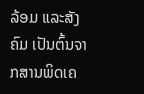ລ້ອມ ແລະສັງຄົມ ເປັນຕົ້ນຈາກສານພິດເຄ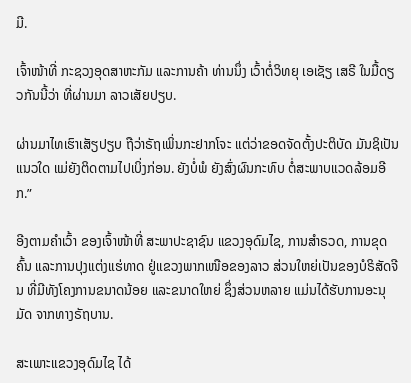ມີ.

ເຈົ້າໜ້າທີ່ ກະຊວງອຸດສາຫະກັມ ແລະການຄ້າ ທ່ານນຶ່ງ ເວົ້າຕໍ່ວິທຍຸ ເອເຊັຽ ເສຣີ ໃນມື້ດຽວກັນນີ້ວ່າ ທີ່ຜ່ານມາ ລາວເສັຍປຽບ.

ຜ່ານມາໄທເຮົາເສັຽປຽບ ຖືວ່າຣັຖເພິ່ນກະຢາກໂຈະ ແຕ່ວ່າຂອດຈັດຕັ້ງປະຕິບັດ ມັນຊິເປັນແນວໃດ ແມ່ຍັງຕິດຕາມໄປເບິ່ງກ່ອນ. ຍັງບໍ່ພໍ ຍັງສົ່ງຜົນກະທົບ ຕໍ່ສະພາບແວດລ້ອມອີກ.”

ອີງຕາມຄໍາເວົ້າ ຂອງເຈົ້າໜ້າທີ່ ສະພາປະຊາຊົນ ແຂວງອຸດົມໄຊ, ການສໍາຣວດ, ການຂຸດຄົ້ນ ແລະການປຸງແຕ່ງແຮ່ທາດ ຢູ່ແຂວງພາກເໜືອຂອງລາວ ສ່ວນໃຫຍ່ເປັນຂອງບໍຣິສັດຈີນ ທີ່ມີທັງໂຄງການຂນາດນ້ອຍ ແລະຂນາດໃຫຍ່ ຊຶ່ງສ່ວນຫລາຍ ແມ່ນໄດ້ຮັບການອະນຸມັດ ຈາກທາງຣັຖບານ.

ສະເພາະແຂວງອຸດົມໄຊ ໄດ້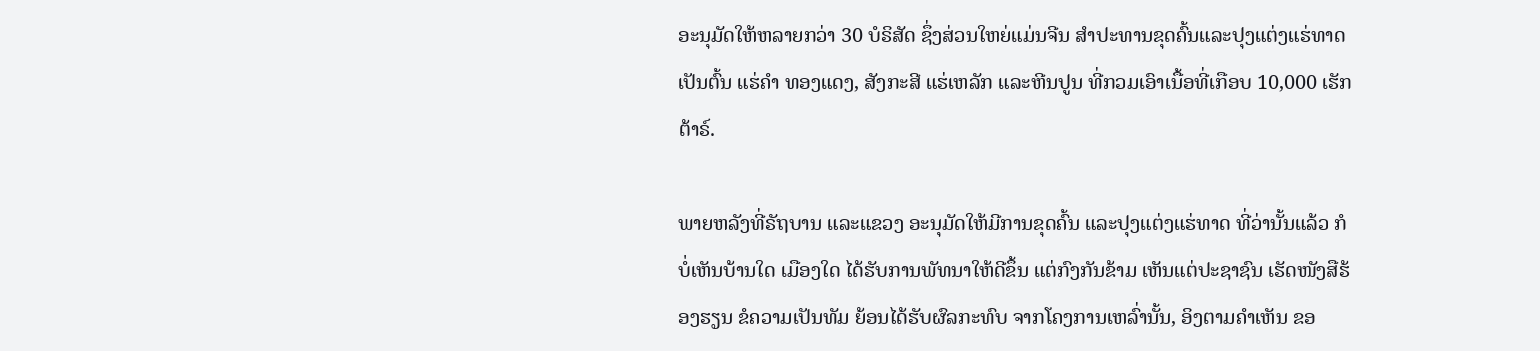ອະນຸມັດໃຫ້ຫລາຍກວ່າ 30 ບໍຣິສັດ ຊຶ່ງສ່ວນໃຫຍ່ແມ່ນຈີນ ສໍາປະທານຂຸດຄົ້ນແລະປຸງແຕ່ງແຮ່ທາດ ເປັນຕົ້ນ ແຮ່ຄໍາ ທອງແດງ, ສັງກະສີ ແຮ່ເຫລັກ ແລະຫີນປູນ ທີ່ກວມເອົາເນື້ອທີ່ເກືອບ 10,000 ເຮັກຕ້າຣ໌.

ພາຍຫລັງທີ່ຣັຖບານ ແລະແຂວງ ອະນຸມັດໃຫ້ມີການຂຸດຄົ້ນ ແລະປຸງແຕ່ງແຮ່ທາດ ທີ່ວ່ານັ້ນແລ້ວ ກໍບໍ່ເຫັນບ້ານໃດ ເມືອງໃດ ໄດ້ຮັບການພັທນາໃຫ້ດີຂຶ້ນ ແຕ່ກົງກັນຂ້າມ ເຫັນແຕ່ປະຊາຊົນ ເຮັດໜັງສືຮ້ອງຮຽນ ຂໍຄວາມເປັນທັມ ຍ້ອນໄດ້ຮັບຜົລກະທົບ ຈາກໂຄງການເຫລົ່ານັ້ນ, ອິງຕາມຄໍາເຫັນ ຂອ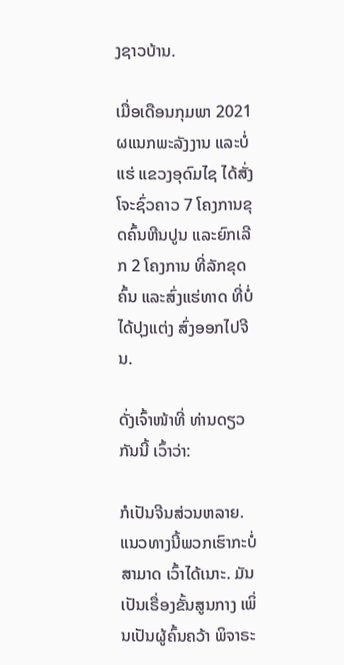ງຊາວບ້ານ.

ເມື່ອເດືອນກຸມພາ 2021 ຜແນກພະລັງງານ ແລະບໍ່ແຮ່ ແຂວງອຸດົມໄຊ ໄດ້ສັ່ງໂຈະຊົ່ວຄາວ 7 ໂຄງການຂຸດຄົ້ນຫີນປູນ ແລະຍົກເລີກ 2 ໂຄງການ ທີ່ລັກຂຸດຄົ້ນ ແລະສົ່ງແຮ່ທາດ ທີ່ບໍ່ໄດ້ປຸງແຕ່ງ ສົ່ງອອກໄປຈີນ.

ດັ່ງເຈົ້າໜ້າທີ່ ທ່ານດຽວກັນນີ້ ເວົ້າວ່າ:

ກໍເປັນຈີນສ່ວນຫລາຍ. ແນວທາງນີ້ພວກເຮົາກະບໍ່ສາມາດ ເວົ້າໄດ້ເນາະ. ມັນເປັນເຣື່ອງຂັ້ນສູນກາງ ເພິ່ນເປັນຜູ້ຄົ້ນຄວ້າ ພິຈາຣະ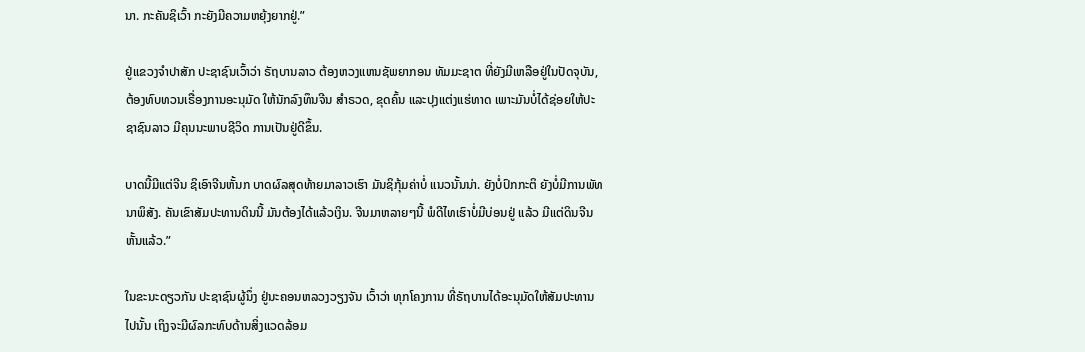ນາ. ກະຄັນຊິເວົ້າ ກະຍັງມີຄວາມຫຍຸ້ງຍາກຢູ່.”

ຢູ່ແຂວງຈໍາປາສັກ ປະຊາຊົນເວົ້າວ່າ ຣັຖບານລາວ ຕ້ອງຫວງແຫນຊັພຍາກອນ ທັມມະຊາຕ ທີ່ຍັງມີເຫລືອຢູ່ໃນປັດຈຸບັນ, ຕ້ອງທົບທວນເຣື່ອງການອະນຸມັດ ໃຫ້ນັກລົງທຶນຈີນ ສໍາຣວດ, ຂຸດຄົ້ນ ແລະປຸງແຕ່ງແຮ່ທາດ ເພາະມັນບໍ່ໄດ້ຊ່ອຍໃຫ້ປະຊາຊົນລາວ ມີຄຸນນະພາບຊີວິດ ການເປັນຢູ່ດີຂຶ້ນ.

ບາດນີ້ມີແຕ່ຈີນ ຊິເອົາຈີນຫັ້ນກ ບາດຜົລສຸດທ້າຍມາລາວເຮົາ ມັນຊິກຸ້ມຄ່າບໍ່ ແນວນັ້ນນ່າ. ຍັງບໍ່ປົກກະຕິ ຍັງບໍ່ມີການພັທນາພິສັງ. ຄັນເຂົາສັມປະທານດິນນີ້ ມັນຕ້ອງໄດ້ແລ້ວເງິນ. ຈີນມາຫລາຍໆນີ້ ພໍດີໄທເຮົາບໍ່ມີບ່ອນຢູ່ ແລ້ວ ມີແຕ່ດິນຈີນຫັ້ນແລ້ວ.”

ໃນຂະນະດຽວກັນ ປະຊາຊົນຜູ້ນຶ່ງ ຢູ່ນະຄອນຫລວງວຽງຈັນ ເວົ້າວ່າ ທຸກໂຄງການ ທີ່ຣັຖບານໄດ້ອະນຸມັດໃຫ້ສັມປະທານໄປນັ້ນ ເຖິງຈະມີຜົລກະທົບດ້ານສິ່ງແວດລ້ອມ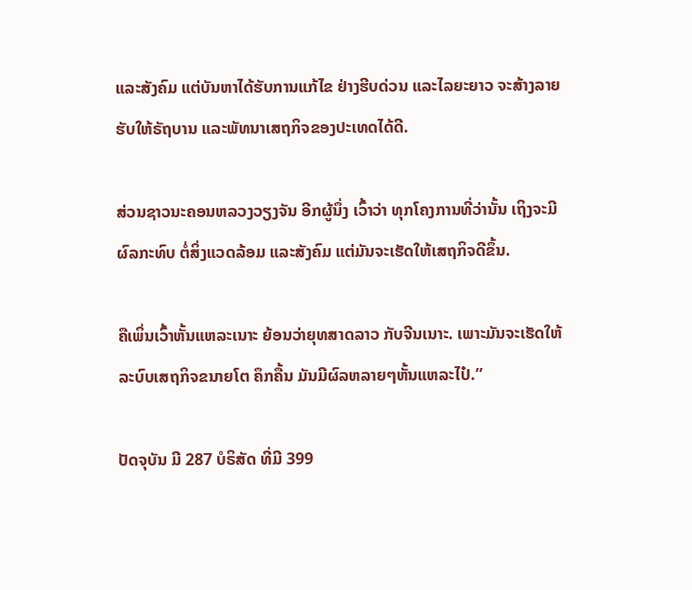ແລະສັງຄົມ ແຕ່ບັນຫາໄດ້ຮັບການແກ້ໄຂ ຢ່າງຮີບດ່ວນ ແລະໄລຍະຍາວ ຈະສ້າງລາຍຮັບໃຫ້ຣັຖບານ ແລະພັທນາເສຖກິຈຂອງປະເທດໄດ້ດີ.

ສ່ວນຊາວນະຄອນຫລວງວຽງຈັນ ອີກຜູ້ນຶ່ງ ເວົ້າວ່າ ທຸກໂຄງການທີ່ວ່ານັ້ນ ເຖິງຈະມີຜົລກະທົບ ຕໍ່ສິ່ງແວດລ້ອມ ແລະສັງຄົມ ແຕ່ມັນຈະເຮັດໃຫ້ເສຖກິຈດີຂຶ້ນ.

ຄືເພິ່ນເວົ້າຫັ້ນແຫລະເນາະ ຍ້ອນວ່າຍຸທສາດລາວ ກັບຈີນເນາະ. ເພາະມັນຈະເຮັດໃຫ້ລະບົບເສຖກິຈຂນາຍໂຕ ຄຶກຄື້ນ ມັນມີຜົລຫລາຍໆຫັ້ນແຫລະໄປ໋.”

ປັດຈຸບັນ ມີ 287 ບໍຣິສັດ ທີ່ມີ 399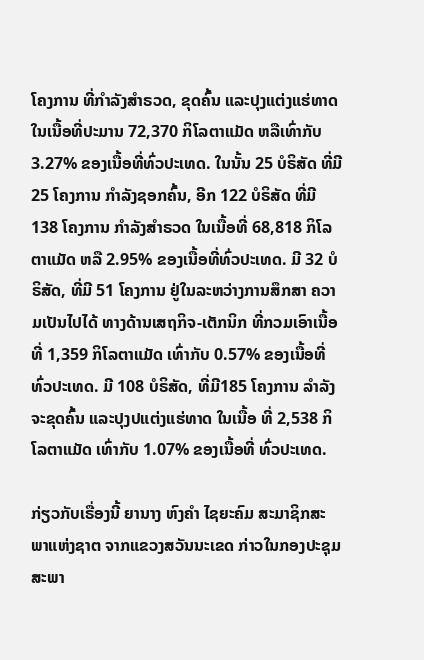ໂຄງການ ທີ່ກໍາລັງສໍາຣວດ, ຂຸດຄົ້ນ ແລະປຸງແຕ່ງແຮ່ທາດ ໃນເນື້ອທີ່ປະມານ 72,370 ກິໂລຕາແມັດ ຫລືເທົ່າກັບ 3.27% ຂອງເນື້ອທີ່ທົ່ວປະເທດ. ໃນນັ້ນ 25 ບໍຣິສັດ ທີ່ມີ 25 ໂຄງການ ກໍາລັງຊອກຄົ້ນ, ອີກ 122 ບໍຣິສັດ ທີ່ມີ 138 ໂຄງການ ກໍາລັງສໍາຣວດ ໃນເນື້ອທີ່ 68,818 ກິໂລຕາແມັດ ຫລື 2.95% ຂອງເນື້ອທີ່ທົ່ວປະເທດ. ມີ 32 ບໍຣິສັດ, ທີ່ມີ 51 ໂຄງການ ຢູ່ໃນລະຫວ່າງການສຶກສາ ຄວາມເປັນໄປໄດ້ ທາງດ້ານເສຖກິຈ-ເຕັກນິກ ທີ່ກວມເອົາເນື້ອທີ່ 1,359 ກິໂລຕາແມັດ ເທົ່າກັບ 0.57% ຂອງເນື້ອທີ່ ທົ່ວປະເທດ. ມີ 108 ບໍຣິສັດ, ທີ່ມີ185 ໂຄງການ ລໍາລັງຈະຂຸດຄົ້ນ ແລະປຸງປແຕ່ງແຮ່ທາດ ໃນເນື້ອ ທີ່ 2,538 ກິໂລຕາແມັດ ເທົ່າກັບ 1.07% ຂອງເນື້ອທີ່ ທົ່ວປະເທດ.

ກ່ຽວກັບເຣື່ອງນີ້ ຍານາງ ຫົງຄໍາ ໄຊຍະຄົມ ສະມາຊິກສະພາແຫ່ງຊາຕ ຈາກແຂວງສວັນນະເຂດ ກ່າວໃນກອງປະຊຸມ ສະພາ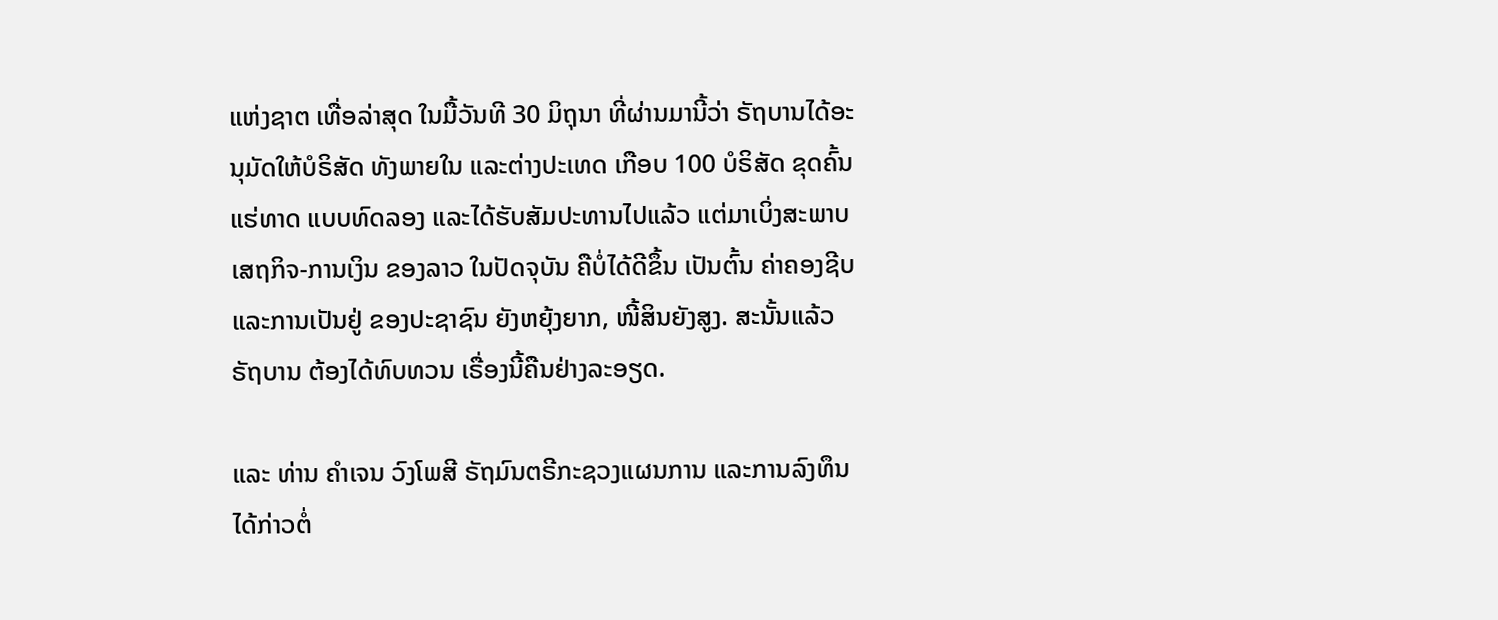ແຫ່ງຊາຕ ເທື່ອລ່າສຸດ ໃນມື້ວັນທີ 30 ມິຖຸນາ ທີ່ຜ່ານມານີ້ວ່າ ຣັຖບານໄດ້ອະນຸມັດໃຫ້ບໍຣິສັດ ທັງພາຍໃນ ແລະຕ່າງປະເທດ ເກືອບ 100 ບໍຣິສັດ ຂຸດຄົ້ນແຮ່ທາດ ແບບທົດລອງ ແລະໄດ້ຮັບສັມປະທານໄປແລ້ວ ແຕ່ມາເບິ່ງສະພາບເສຖກິຈ-ການເງິນ ຂອງລາວ ໃນປັດຈຸບັນ ຄືບໍ່ໄດ້ດີຂຶ້ນ ເປັນຕົ້ນ ຄ່າຄອງຊີບ ແລະການເປັນຢູ່ ຂອງປະຊາຊົນ ຍັງຫຍຸ້ງຍາກ, ໜີ້ສິນຍັງສູງ. ສະນັ້ນແລ້ວ ຣັຖບານ ຕ້ອງໄດ້ທົບທວນ ເຣື່ອງນີ້ຄືນຢ່າງລະອຽດ.

ແລະ ທ່ານ ຄໍາເຈນ ວົງໂພສີ ຣັຖມົນຕຣີກະຊວງແຜນການ ແລະການລົງທຶນ ໄດ້ກ່າວຕໍ່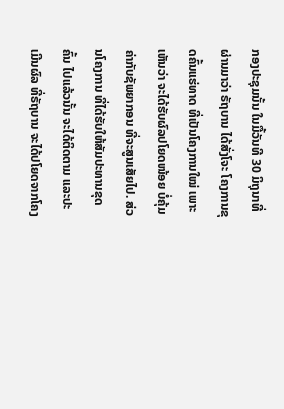ກອງປະຊຸມນັ້ນ ໃນມື້ວັນທີ 30 ມິຖຸນາທີ່ຜ່ານມາວ່າ ຣັຖບານ ໄດ້ສັ່ງໂຈະ ໂຄງການຂຸດຄົ້ນແຮ່ທາດ ທີ່ເປັນໂຄງການໃໝ່ ເພາະເຫັນວ່າ ຈະໄດ້ຮັບຜົລປໂຍດໜ້ອຍ ບໍ່ຄຸ້ມຄ່າກັບຊັພຍາກອນ ທີ່ຈະສູນເສັຍໄປ. ສ່ວນໂຄງການ ທີ່ໄດ້ຮັບໃຫ້ສັມປະທານຂຸດຄົ້ນ ໄປແລ້ວນັ້ນ ຈະໄດ້ຕິດຕາມ ແລະປະເມີນຜົລ ທີ່ຣັຖບານ ຈະໄດ້ປໂຍດຈາກໂຄງ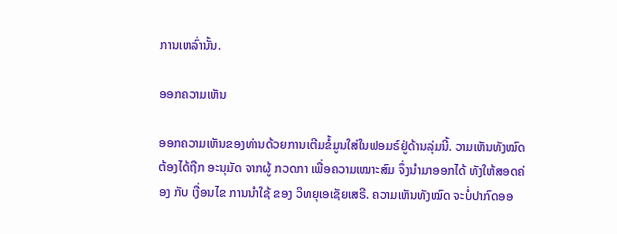ການເຫລົ່ານັ້ນ.

ອອກຄວາມເຫັນ

ອອກຄວາມເຫັນຂອງທ່ານດ້ວຍການເຕີມຂໍ້ມູນໃສ່ໃນຟອມຣ໌ຢູ່ດ້ານລຸ່ມນີ້. ວາມເຫັນທັງໝົດ ຕ້ອງໄດ້ຖືກ ອະນຸມັດ ຈາກຜູ້ ກວດກາ ເພື່ອຄວາມເໝາະສົມ ຈຶ່ງນໍາມາອອກໄດ້ ທັງໃຫ້ສອດຄ່ອງ ກັບ ເງື່ອນໄຂ ການນຳໃຊ້ ຂອງ ວິທຍຸເອເຊັຍເສຣີ. ຄວາມເຫັນທັງໝົດ ຈະບໍ່ປາກົດອອ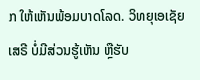ກ ໃຫ້ເຫັນພ້ອມບາດໂລດ. ວິທຍຸເອເຊັຍເສຣີ ບໍ່ມີສ່ວນຮູ້ເຫັນ ຫຼືຮັບ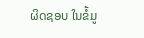ຜິດຊອບ ໃນຂໍ້ມູ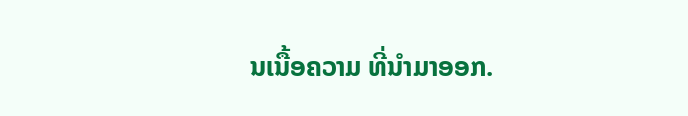ນເນື້ອຄວາມ ທີ່ນໍາມາອອກ.